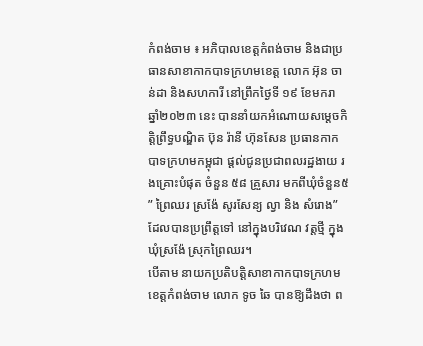កំពង់ចាម ៖ អភិបាលខេត្តកំពង់ចាម និងជាប្រធានសាខាកាកបាទក្រហមខេត្ត លោក អ៊ុន ចាន់ដា និងសហការី នៅព្រឹកថ្ងៃទី ១៩ ខែមករា ឆ្នាំ២០២៣ នេះ បាននាំយកអំណោយសម្ដេចកិត្តិព្រឹទ្ធបណ្ឌិត ប៊ុន រ៉ានី ហ៊ុនសែន ប្រធានកាកបាទក្រហមកម្ពុជា ផ្តល់ជូនប្រជាពលរដ្ឋងាយ រងគ្រោះបំផុត ចំនួន ៥៨ គ្រួសារ មកពីឃុំចំនួន៥ ” ព្រៃឈរ ស្រង៉ែ សូរសែន្យ ល្វា និង សំរោង” ដែលបានប្រព្រឹត្តទៅ នៅក្នុងបរិវេណ វត្តថ្មី ក្នុងឃុំស្រង៉ែ ស្រុកព្រៃឈរ។
បើតាម នាយកប្រតិបត្តិសាខាកាកបាទក្រហមខេត្តកំពង់ចាម លោក ទូច ឆៃ បានឱ្យដឹងថា ព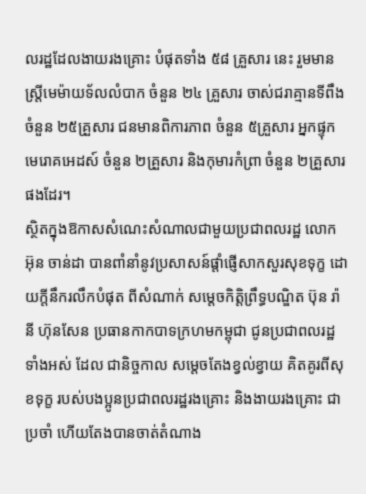លរដ្ឋដែលងាយរងគ្រោះ បំផុតទាំង ៥៨ គ្រួសារ នេះ រួមមាន ស្ត្រីមេម៉ាយទ័លលំបាក ចំនួន ២៤ គ្រួសារ ចាស់ជរាគ្មានទីពឹងចំនួន ២៥គ្រួសារ ជនមានពិការភាព ចំនួន ៥គ្រួសារ អ្នកផ្ទុកមេរោគអេដស៍ ចំនួន ២គ្រួសារ និងកុមារកំព្រា ចំនួន ២គ្រួសារ ផងដែរ។
ស្ថិតក្នុងឱកាសសំណេះសំណាលជាមួយប្រជាពលរដ្ឋ លោក អ៊ុន ចាន់ដា បានពាំនាំនូវប្រសាសន៍ផ្ដាំផ្ញើសាកសួរសុខទុក្ខ ដោយក្តីនឹករលឹកបំផុត ពីសំណាក់ សម្តេចកិត្តិព្រឹទ្ធបណ្ឌិត ប៊ុន រ៉ានី ហ៊ុនសែន ប្រធានកាកបាទក្រហមកម្ពុជា ជូនប្រជាពលរដ្ឋទាំងអស់ ដែល ជានិច្ចកាល សម្ដេចតែងខ្វល់ខ្វាយ គិតគូរពីសុខទុក្ខ របស់បងប្អូនប្រជាពលរដ្ឋរងគ្រោះ និងងាយរងគ្រោះ ជាប្រចាំ ហើយតែងបានចាត់តំណាង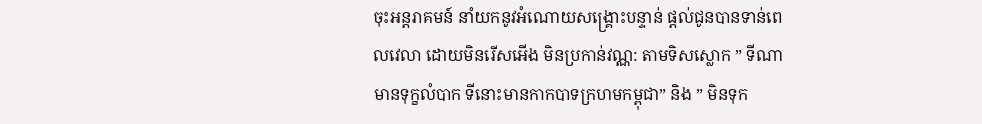ចុះអន្តរាគមន៍ នាំយកនូវអំណោយសង្រ្គោះបន្ទាន់ ផ្ដល់ជូនបានទាន់ពេលវេលា ដោយមិនរើសអើង មិនប្រកាន់វណ្ណ: តាមទិសស្លោក ” ទីណាមានទុក្ខលំបាក ទីនោះមានកាកបាទក្រហមកម្ពុជា” និង ” មិនទុក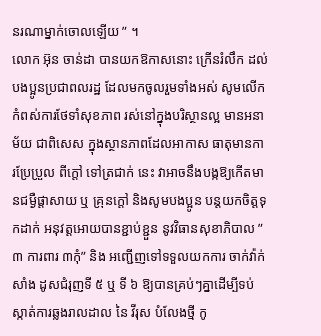នរណាម្នាក់ចោលឡើយ ” ។
លោក អ៊ុន ចាន់ដា បានយកឱកាសនោះ ក្រើនរំលឹក ដល់បងប្អូនប្រជាពលរដ្ឋ ដែលមកចូលរួមទាំងអស់ សូមលើកកំពស់ការថែទាំសុខភាព រស់នៅក្នុងបរិស្ថានល្អ មានអនាម័យ ជាពិសេស ក្នុងស្ថានភាពដែលអាកាស ធាតុមានការប្រែប្រួល ពីក្តៅ ទៅត្រជាក់ នេះ វាអាចនឹងបង្កឱ្យកើតមានជម្ងឺផ្តាសាយ ឬ គ្រុនក្តៅ និងសូមបងប្អូន បន្តយកចិត្តទុកដាក់ អនុវត្តអោយបានខ្ជាប់ខ្ជួន នូវវិធានសុខាភិបាល ” ៣ ការពារ ៣កុំ” និង អញ្ជើញទៅទទួលយកការ ចាក់វ៉ាក់សាំង ដូសជំរុញទី ៥ ឬ ទី ៦ ឱ្យបានគ្រប់ៗគ្នាដើម្បីទប់ស្កាត់ការឆ្លងរាលដាល នៃ វីរុស បំលែងថ្មី កូ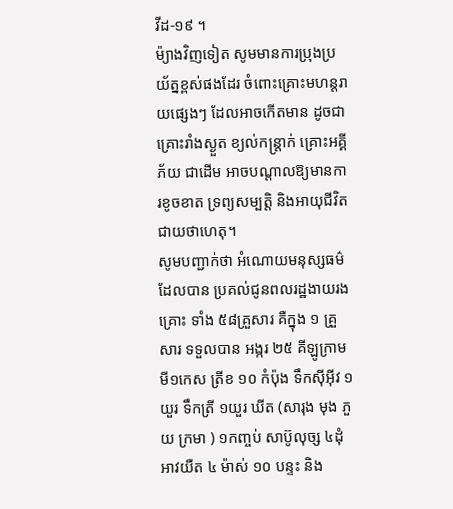វីដ-១៩ ។
ម៉្យាងវិញទៀត សូមមានការប្រុងប្រយ័ត្នខ្ពស់ផងដែរ ចំពោះគ្រោះមហន្តរាយផ្សេងៗ ដែលអាចកើតមាន ដូចជា គ្រោះរាំងស្ងួត ខ្យល់កន្ត្រាក់ គ្រោះអគ្គីភ័យ ជាដើម អាចបណ្តាលឱ្យមានការខូចខាត ទ្រព្យសម្បត្តិ និងអាយុជីវិតជាយថាហេតុ។
សូមបញ្ជាក់ថា អំណោយមនុស្សធម៌ដែលបាន ប្រគល់ជូនពលរដ្ឋងាយរងគ្រោះ ទាំង ៥៨គ្រួសារ គឺក្នុង ១ គ្រួសារ ទទួលបាន អង្ករ ២៥ គីឡូក្រាម មី១កេស ត្រីខ ១០ កំប៉ុង ទឹកស៊ីអ៊ីវ ១យួរ ទឹកត្រី ១យួរ ឃីត (សារុង មុង ភួយ ក្រមា ) ១កញ្ចប់ សាប៊ូលុច្ស ៤ដុំ អាវយឺត ៤ ម៉ាស់ ១០ បន្ទះ និង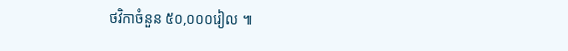ថវិកាចំនួន ៥០,០០០រៀល ៕